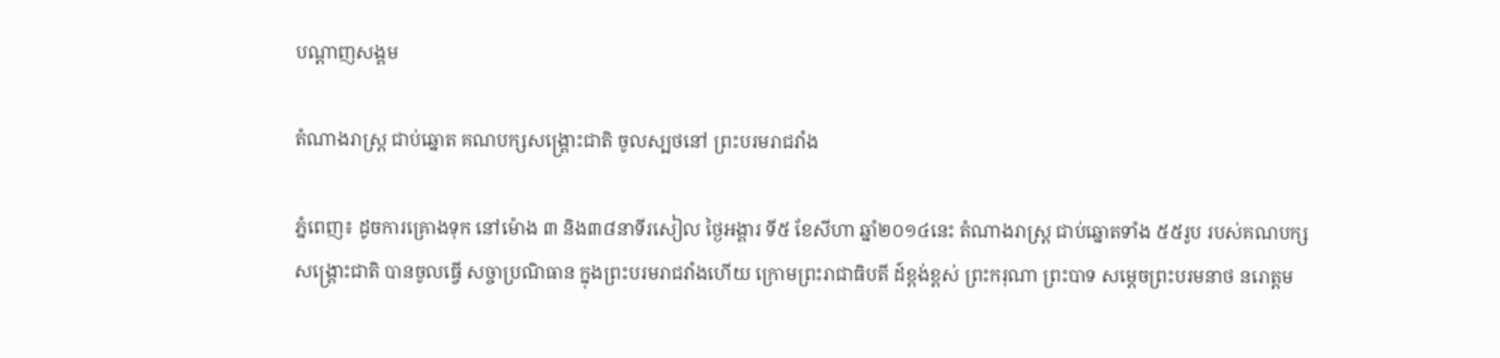បណ្តាញសង្គម

តំណាងរាស្ត្រ ជាប់ឆ្នោត គណបក្សសង្រ្គោះជាតិ ចូលស្បថនៅ ព្រះបរមរាជវាំង

ភ្នំពេញ៖ ដូចការគ្រោងទុក នៅម៉ោង ៣ និង៣៨នាទីរសៀល ថ្ងៃអង្គារ ទី៥ ខែសីហា ឆ្នាំ២០១៤នេះ តំណាងរាស្ត្រ ជាប់ឆ្នោតទាំង ៥៥រូប របស់គណបក្សសង្គ្រោះជាតិ បានចូលធ្វើ សច្ចាប្រណិធាន ក្នុងព្រះបរមរាជវាំងហើយ ក្រោមព្រះរាជាធិបតី ដ៍ខ្ពង់ខ្ពស់ ព្រះករុណា ព្រះបាទ សម្ដេចព្រះបរមនាថ នរោត្តម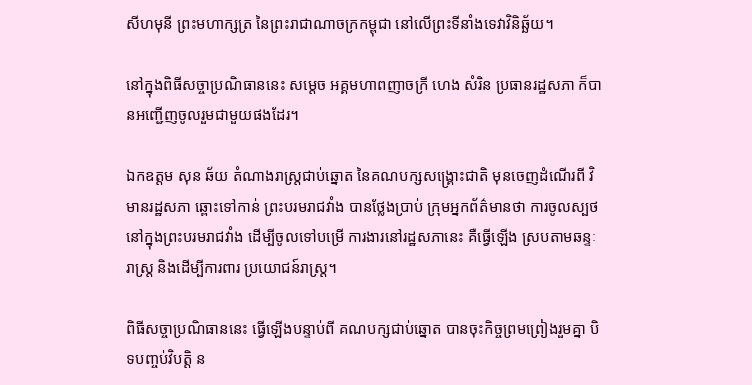សីហមុនី ព្រះមហាក្សត្រ នៃព្រះរាជាណាចក្រកម្ពុជា នៅលើព្រះទីនាំងទេវាវិនិឆ្ឆ័យ។

នៅក្នុងពិធីសច្ចាប្រណិធាននេះ សម្តេច អគ្គមហាពញាចក្រី ហេង សំរិន ប្រធានរដ្ឋសភា ក៏បានអញ្ជើញចូលរួមជាមួយផងដែរ។

ឯកឧត្តម សុន ឆ័យ តំណាងរាស្រ្តជាប់ឆ្នោត នៃគណបក្សសង្រ្គោះជាតិ មុនចេញដំណើរពី វិមានរដ្ឋសភា ឆ្ពោះទៅកាន់ ព្រះបរមរាជវាំង បានថ្លែងប្រាប់ ក្រុមអ្នកព័ត៌មានថា ការចូលស្បថ នៅក្នុងព្រះបរមរាជវាំង ដើម្បីចូលទៅបម្រើ ការងារនៅរដ្ឋសភានេះ គឺធ្វើឡើង ស្របតាមឆន្ទៈរាស្រ្ត និងដើម្បីការពារ ប្រយោជន៍រាស្រ្ត។

ពិធីសច្ចាប្រណិធាននេះ ធ្វើឡើងបន្ទាប់ពី គណបក្សជាប់ឆ្នោត បានចុះកិច្ចព្រមព្រៀងរួមគ្នា បិទបញ្ចប់វិបត្តិ ន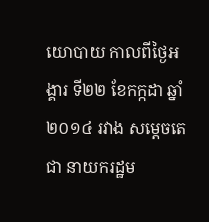យោបាយ កាលពីថ្ងៃអង្គារ ទី២២ ខែកក្កដា ឆ្នាំ២០១៤ រវាង សម្ដេចតេជា នាយករដ្ឋម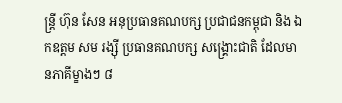ន្ត្រី ហ៊ុន សែន អនុប្រធានគណបក្ស ប្រជាជនកម្ពុជា និង ឯកឧត្តម សម រង្ស៊ី ប្រធានគណបក្ស សង្គ្រោះជាតិ ដែលមានភាគីម្ខាងៗ ៨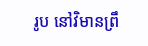រូប នៅវិមានព្រឹ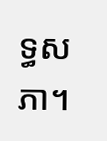ទ្ធសភា។